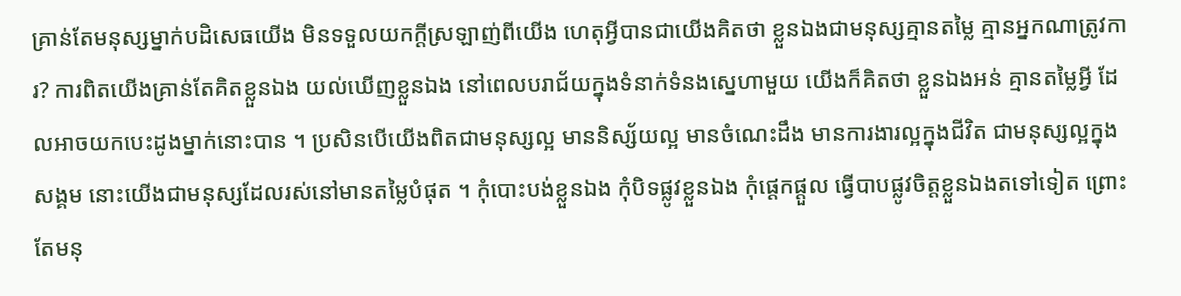គ្រាន់តែមនុស្សម្នាក់បដិសេធយើង មិនទទួលយកក្ដីស្រឡាញ់ពីយើង ហេតុអ្វីបានជាយើងគិតថា ខ្លួនឯងជាមនុស្សគ្មានតម្លៃ គ្មានអ្នកណាត្រូវការ? ការពិតយើងគ្រាន់តែគិតខ្លួនឯង យល់ឃើញខ្លួនឯង នៅពេលបរាជ័យក្នុងទំនាក់ទំនងស្នេហាមួយ យើងក៏គិតថា ខ្លួនឯងអន់ គ្មានតម្លៃអ្វី ដែលអាចយកបេះដូងម្នាក់នោះបាន ។ ប្រសិនបើយើងពិតជាមនុស្សល្អ មាននិស្ស័យល្អ មានចំណេះដឹង មានការងារល្អក្នុងជីវិត ជាមនុស្សល្អក្នុងសង្គម នោះយើងជាមនុស្សដែលរស់នៅមានតម្លៃបំផុត ។ កុំបោះបង់ខ្លួនឯង កុំបិទផ្លូវខ្លួនឯង កុំផ្ដេកផ្ដួល ធ្វើបាបផ្លូវចិត្តខ្លួនឯងតទៅទៀត ព្រោះតែមនុ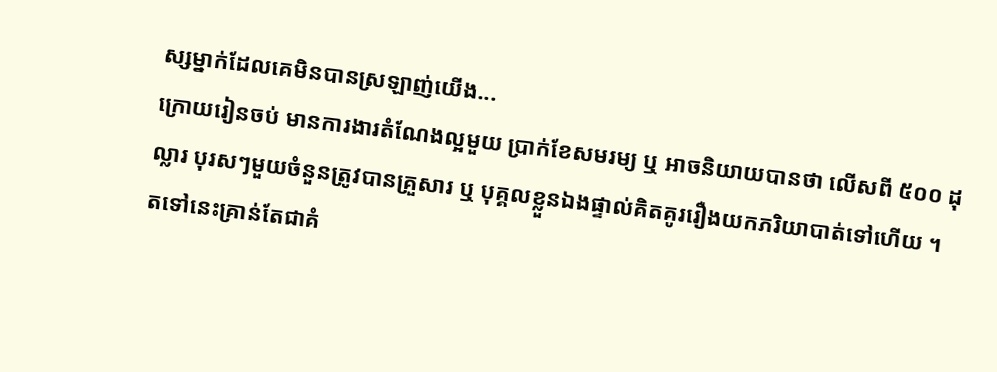ស្សម្នាក់ដែលគេមិនបានស្រឡាញ់យើង...
ក្រោយរៀនចប់ មានការងារតំណែងល្អមួយ ប្រាក់ខែសមរម្យ ឬ អាចនិយាយបានថា លើសពី ៥០០ ដុល្លារ បុរសៗមួយចំនួនត្រូវបានគ្រួសារ ឬ បុគ្គលខ្លួនឯងផ្ទាល់គិតគូររឿងយកភរិយាបាត់ទៅហើយ ។ តទៅនេះគ្រាន់តែជាគំ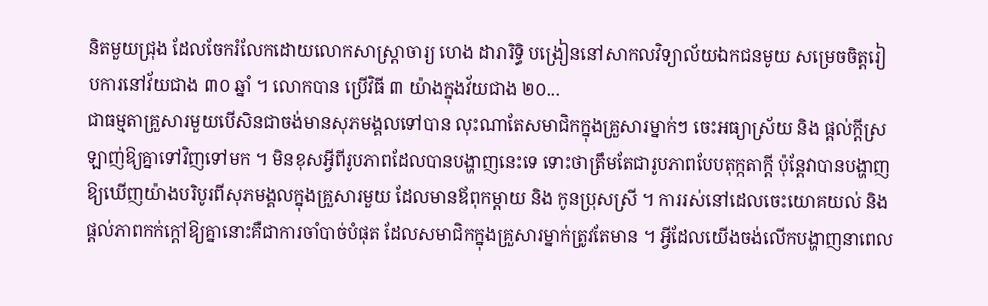និតមួយជ្រុង ដែលចែករំលែកដោយលោកសាស្ត្រាចារ្យ ហេង ដារារិទ្ធិ បង្រៀននៅសាកលវិទ្យាល័យឯកជនមូយ សម្រេចចិត្តរៀបការនៅវ័យជាង ៣០ ឆ្នាំ ។ លោកបាន ប្រើវិធី ៣ យ៉ាងក្នុងវ័យជាង ២០...
ជាធម្មតាគ្រួសារមួយបើសិនជាចង់មានសុភមង្គលទៅបាន លុះណាតែសមាជិកក្នុងគ្រួសារម្នាក់ៗ ចេះអធ្យាស្រ័យ និង ផ្តល់ក្តីស្រឡាញ់ឱ្យគ្នាទៅវិញទៅមក ។ មិនខុសអ្វីពីរូបភាពដែលបានបង្ហាញនេះទេ ទោះថាត្រឹមតែជារូបភាពបែបតុក្កតាក្តី ប៉ុន្តែវាបានបង្ហាញឱ្យឃើញយ៉ាងបរិបូរពីសុភមង្គលក្នុងគ្រួសារមួយ ដែលមានឪពុកម្តាយ និង កូនប្រុសស្រី ។ ការរស់នៅដេលចេះយោគយល់ និង ផ្តល់ភាពកក់ក្តៅឱ្យគ្នានោះគឺជាការចាំបាច់បំផុត ដែលសមាជិកក្នុងគ្រួសារម្នាក់ត្រូវតែមាន ។ អ្វីដែលយើងចង់លើកបង្ហាញនាពេល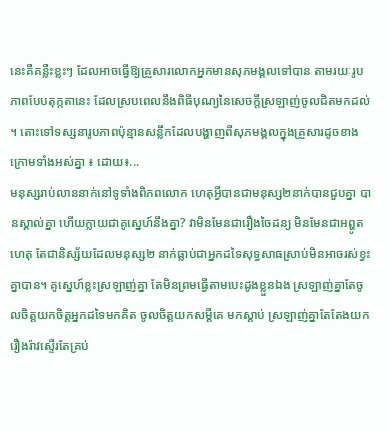នេះគឺគន្លឺះខ្លះៗ ដែលអាចធ្វើឱ្យគ្រួសារលោកអ្នកមានសុភមង្គលទៅបាន តាមរយៈរូបភាពបែបតុក្កតានេះ ដែលស្របពេលនឹងពិធីបុណ្យនៃសេចក្តីស្រឡាញ់ចូលជិតមកដល់ ។ តោះទៅទស្សនារូបភាពប៉ុន្មានសន្លឹកដែលបង្ហាញពីសុភមង្គលក្នុងគ្រួសារដូចខាងក្រោមទាំងអស់គ្នា ៖ ដោយ៖...
មនុស្សរាប់លាននាក់នៅទូទាំងពិភពលោក ហេតុអ្វីបានជាមនុស្ស២នាក់បានជួបគ្នា បានស្គាល់គ្នា ហើយក្លាយជាគូស្នេហ៍នឹងគ្នា? វាមិនមែនជារឿងចៃដន្យ មិនមែនជាអព្ហូតហេតុ តែជានិស្ស័យដែលមនុស្ស២ នាក់ធ្លាប់ជាអ្នកដទៃសុទ្ធសាធស្រាប់មិនអាចរស់ខ្វះគ្នាបាន។ គូស្នេហ៍ខ្លះស្រឡាញ់គ្នា តែមិនព្រមធ្វើតាមបេះដូងខ្លួនឯង ស្រឡាញ់គ្នាតែចូលចិត្តយកចិត្តអ្នកដទៃមកគិត ចូលចិត្តយកសម្ដីគេ មកស្ដាប់ ស្រឡាញ់គ្នាតែតែងយករឿងរ៉ាវស្ទើរតែគ្រប់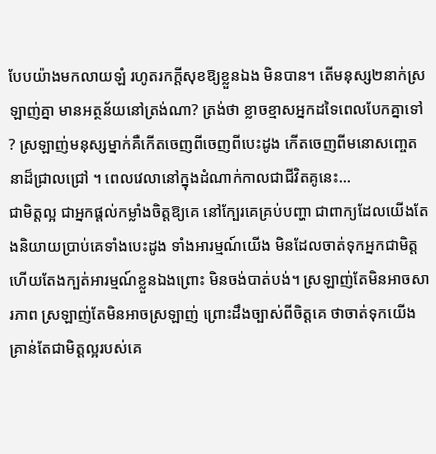បែបយ៉ាងមកលាយឡំ រហូតរកក្ដីសុខឱ្យខ្លួនឯង មិនបាន។ តើមនុស្ស២នាក់ស្រឡាញ់គ្នា មានអត្ថន័យនៅត្រង់ណា? ត្រង់ថា ខ្លាចខ្មាសអ្នកដទៃពេលបែកគ្នាទៅ ? ស្រឡាញ់មនុស្សម្នាក់គឺកើតចេញពីចេញពីបេះដូង កើតចេញពីមនោសញ្ចេតនាដ៏ជ្រាលជ្រៅ ។ ពេលវេលានៅក្នុងដំណាក់កាលជាជីវិតគូនេះ...
ជាមិត្តល្អ ជាអ្នកផ្ដល់កម្លាំងចិត្តឱ្យគេ នៅក្បែរគេគ្រប់បញ្ហា ជាពាក្យដែលយើងតែងនិយាយប្រាប់គេទាំងបេះដូង ទាំងអារម្មណ៍យើង មិនដែលចាត់ទុកអ្នកជាមិត្ត ហើយតែងក្បត់អារម្មណ៍ខ្លួនឯងព្រោះ មិនចង់បាត់បង់។ ស្រឡាញ់តែមិនអាចសារភាព ស្រឡាញ់តែមិនអាចស្រឡាញ់ ព្រោះដឹងច្បាស់ពីចិត្តគេ ថាចាត់ទុកយើងគ្រាន់តែជាមិត្តល្អរបស់គេ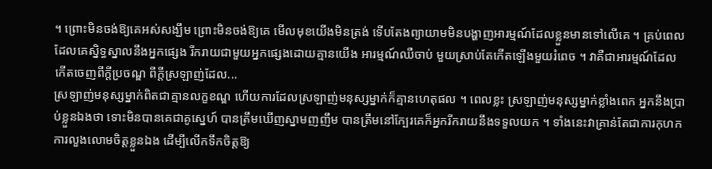។ ព្រោះមិនចង់ឱ្យគេអស់សង្ឃឹម ព្រោះមិនចង់ឱ្យគេ មើលមុខយើងមិនត្រង់ ទើបតែងព្យាយាមមិនបង្ហាញអារម្មណ៍ដែលខ្លួនមានទៅលើគេ ។ គ្រប់ពេលដែលគេស្និទ្ធស្នាលនឹងអ្នកផ្សេង រីករាយជាមួយអ្នកផ្សេងដោយគ្មានយើង អារម្មណ៍ឈឺចាប់ មួយស្រាប់តែកើតឡើងមួយរំពេច ។ វាគឺជាអារម្មណ៍ដែលកើតចេញពីក្ដីប្រចណ្ឌ ពីក្ដីស្រឡាញ់ដែល...
ស្រឡាញ់មនុស្សម្នាក់ពិតជាគ្មានលក្ខខណ្ឌ ហើយការដែលស្រឡាញ់មនុស្សម្នាក់ក៏គ្មានហេតុផល ។ ពេលខ្លះ ស្រឡាញ់មនុស្សម្នាក់ខ្លាំងពេក អ្នកនឹងប្រាប់ខ្លួនឯងថា ទោះមិនបានគេជាគូស្នេហ៍ បានត្រឹមឃើញស្នាមញញឹម បានត្រឹមនៅក្បែរគេក៏អ្នករីករាយនឹងទទួលយក ។ ទាំងនេះវាគ្រាន់តែជាការកុហក ការលួងលោមចិត្តខ្លួនឯង ដើម្បីលើកទឹកចិត្តឱ្យ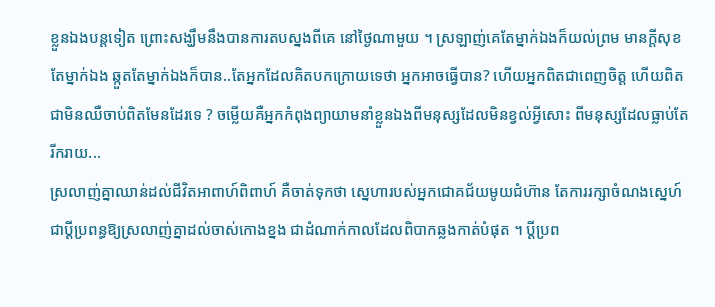ខ្លួនឯងបន្តទៀត ព្រោះសង្ឃឹមនឹងបានការតបស្នងពីគេ នៅថ្ងៃណាមួយ ។ ស្រឡាញ់គេតែម្នាក់ឯងក៏យល់ព្រម មានក្ដីសុខតែម្នាក់ឯង ឆ្កួតតែម្នាក់ឯងក៏បាន..តែអ្នកដែលគិតបកក្រោយទេថា អ្នកអាចធ្វើបាន? ហើយអ្នកពិតជាពេញចិត្ត ហើយពិតជាមិនឈឺចាប់ពិតមែនដែរទេ ? ចម្លើយគឺអ្នកកំពុងព្យាយាមនាំខ្លួនឯងពីមនុស្សដែលមិនខ្វល់អ្វីសោះ ពីមនុស្សដែលធ្លាប់តែរីករាយ...
ស្រលាញ់គ្នាឈាន់ដល់ជីវិតអាពាហ៍ពិពាហ៍ គឺចាត់ទុកថា ស្នេហារបស់អ្នកជោគជ័យមូយជំហ៊ាន តែការរក្សាចំណងស្នេហ៍ជាប្ដីប្រពន្ធឱ្យស្រលាញ់គ្នាដល់ចាស់កោងខ្នង ជាដំណាក់កាលដែលពិបាកឆ្លងកាត់បំផុត ។ ប្ដីប្រព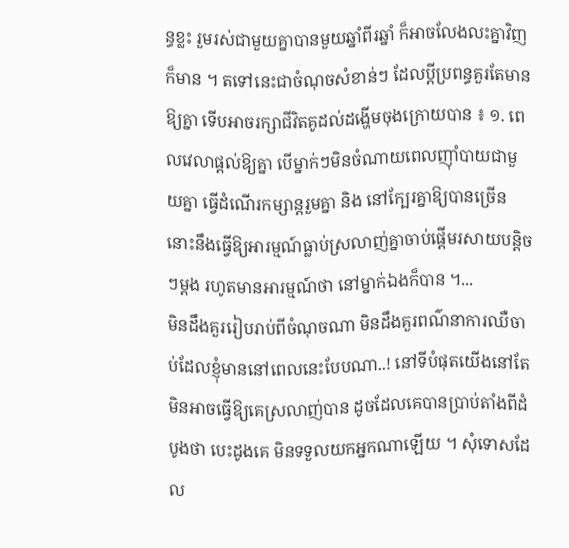ន្ធខ្លះ រួមរស់ជាមួយគ្នាបានមួយឆ្នាំពីរឆ្នាំ ក៏អាចលែងលះគ្នាវិញក៏មាន ។ តទៅនេះជាចំណុចសំខាន់ៗ ដែលប្ដីប្រពន្ធគួរតែមានឱ្យគ្នា ទើបអាចរក្សាជីវិតគូដល់ដង្ហើមចុងក្រោយបាន ៖ ១. ពេលវេលាផ្ដល់ឱ្យគ្នា បើម្នាក់ៗមិនចំណាយពេលញ៉ាំបាយជាមួយគ្នា ធ្វើដំណើរកម្សាន្តរួមគ្នា និង នៅក្បែរគ្នាឱ្យបានច្រើន នោះនឹងធ្វើឱ្យអារម្មណ៍ធ្លាប់ស្រលាញ់គ្នាចាប់ផ្ដើមរសាយបន្តិចៗម្ដង រហូតមានអារម្មណ៍ថា នៅម្នាក់ឯងក៏បាន ។...
មិនដឹងគួររៀបរាប់ពីចំណុចណា មិនដឹងគួរពណ៌នាការឈឺចាប់ដែលខ្ញុំមាននៅពេលនេះបែបណា..! នៅទីបំផុតយើងនៅតែមិនអាចធ្វើឱ្យគេស្រលាញ់បាន ដូចដែលគេបានប្រាប់តាំងពីដំបូងថា បេះដូងគេ មិនទទួលយកអ្នកណាឡើយ ។ សុំទោសដែល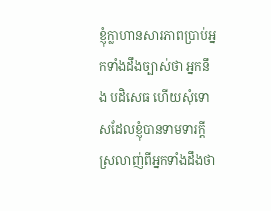ខ្ញុំក្លាហានសារភាពប្រាប់អ្នកទាំងដឹងច្បាស់ថា អ្នកនឹង បដិសេធ ហើយសុំទោសដែលខ្ញុំបានទាមទារក្ដីស្រលាញ់ពីអ្នកទាំងដឹងថា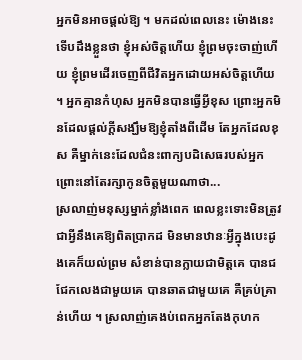អ្នកមិនអាចផ្ដល់ឱ្យ ។ មកដល់ពេលនេះ ម៉ោងនេះ ទើបដឹងខ្លួនថា ខ្ញុំអស់ចិត្តហើយ ខ្ញុំព្រមចុះចាញ់ហើយ ខ្ញុំព្រមដើរចេញពីជីវិតអ្នកដោយអស់ចិត្តហើយ ។ អ្នកគ្មានកំហុស អ្នកមិនបានធ្វើអ្វីខុស ព្រោះអ្នកមិនដែលផ្ដល់ក្ដីសង្ឃឹមឱ្យខ្ញុំតាំងពីដើម តែអ្នកដែលខុស គឺម្នាក់នេះដែលជំនះពាក្យបដិសេធរបស់អ្នក ព្រោះនៅតែរក្សាកូនចិត្តមួយណាថា...
ស្រលាញ់មនុស្សម្នាក់ខ្លាំងពេក ពេលខ្លះទោះមិនត្រូវជាអ្វីនឹងគេឱ្យពិតប្រាកដ មិនមានឋានៈអ្វីក្នុងបេះដូងគេក៏យល់ព្រម សំខាន់បានក្លាយជាមិត្តគេ បានជជែកលេងជាមួយគេ បានឆាតជាមួយគេ គឺគ្រប់គ្រាន់ហើយ ។ ស្រលាញ់គេងប់ពេកអ្នកតែងកុហក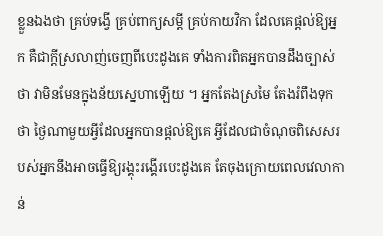ខ្លួនឯងថា គ្រប់ទង្វើ គ្រប់ពាក្យសម្ដី គ្រប់កាយវិកា ដែលគេផ្ដល់ឱ្យអ្នក គឺជាក្ដីស្រលាញ់ចេញពីបេះដូងគេ ទាំងការពិតអ្នកបានដឹងច្បាស់ថា វាមិនមែនក្នុងន័យស្នេហាឡើយ ។ អ្នកតែងស្រមៃ តែងរំពឹងទុកថា ថ្ងៃណាមួយអ្វីដែលអ្នកបានផ្ដល់ឱ្យគេ អ្វីដែលជាចំណុចពិសេសរបស់អ្នកនឹងអាចធ្វើឱ្យរង្គុះរង្គើរបេះដូងគេ តែចុងក្រោយពេលវេលាកាន់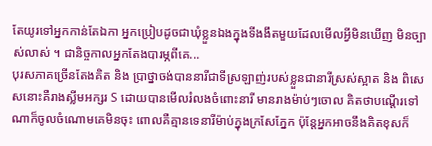តែយូរទៅអ្នកកាន់តែឯកា អ្នកប្រៀបដូចជាឃុំខ្លួនឯងក្នុងទីងងឹតមួយដែលមើលអ្វីមិនឃើញ មិនច្បាស់លាស់ ។ ជានិច្ចកាលអ្នកតែងបារម្ភពីគេ...
បុរសភាគច្រើនតែងគិត និង ប្រាថ្នាចង់បាននារីជាទីស្រឡាញ់របស់ខ្លួនជានារីស្រស់ស្អាត និង ពិសេសនោះគឺរាងស្លីមអក្សរ S ដោយបានមើលរំលងចំពោះនារី មានរាងម៉ាប់ៗចោល គិតថាបណ្តើរទៅណាក៏ចូលចំណោមគេមិនចុះ ពោលគឺគ្មានទេនារីម៉ាប់ក្នុងក្រសែភ្នែក ប៉ុន្តែអ្នកអាចនឹងគិតខុសក៏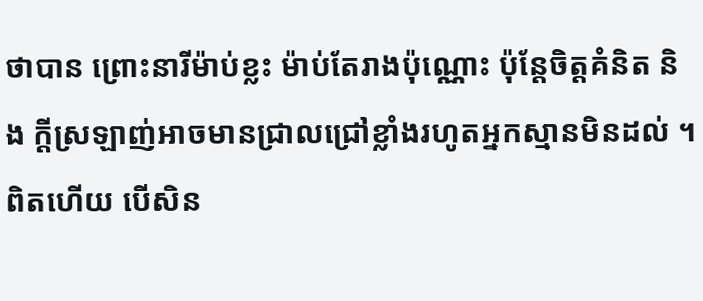ថាបាន ព្រោះនារីម៉ាប់ខ្លះ ម៉ាប់តែរាងប៉ុណ្ណោះ ប៉ុន្តែចិត្តគំនិត និង ក្តីស្រឡាញ់អាចមានជ្រាលជ្រៅខ្លាំងរហូតអ្នកស្មានមិនដល់ ។ ពិតហើយ បើសិន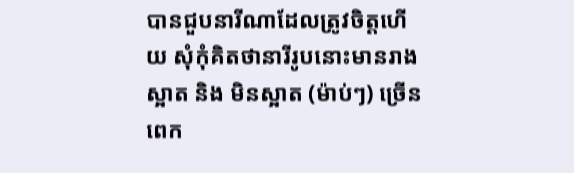បានជួបនារីណាដែលត្រូវចិត្តហើយ សុំកុំគិតថានារីរូបនោះមានរាងស្អាត និង មិនស្អាត (ម៉ាប់ៗ) ច្រើនពេក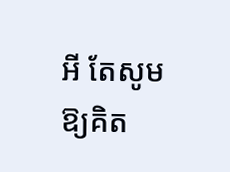អី តែសូមឱ្យគិត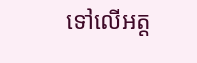ទៅលើអត្ត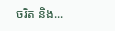ចរិត និង...